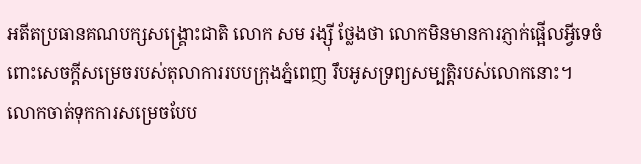អតីតប្រធានគណបក្សសង្គ្រោះជាតិ លោក សម រង្ស៊ី ថ្លែងថា លោកមិនមានការភ្ញាក់ផ្អើលអ្វីទេចំពោះសេចក្ដីសម្រេចរបស់តុលាការរបបក្រុងភ្នំពេញ រឹបអូសទ្រព្យសម្បត្តិរបស់លោកនោះ។ លោកចាត់ទុកការសម្រេចបែប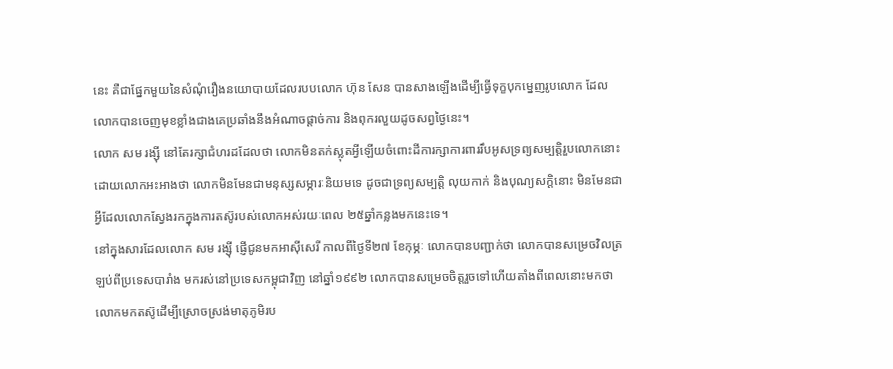នេះ គឺជាផ្នែកមួយនៃសំណុំរឿងនយោបាយដែលរបបលោក ហ៊ុន សែន បានសាងឡើងដើម្បីធ្វើទុក្ខបុកម្នេញរូបលោក ដែលលោកបានចេញមុខខ្លាំងជាងគេប្រឆាំងនឹងអំណាចផ្ដាច់ការ និងពុករលួយដូចសព្វថ្ងៃនេះ។
លោក សម រង្ស៊ី នៅតែរក្សាជំហរដដែលថា លោកមិនតក់ស្លុតអ្វីឡើយចំពោះដីការក្សាការពាររឹបអូសទ្រព្យសម្បត្តិរួបលោកនោះ ដោយលោកអះអាងថា លោកមិនមែនជាមនុស្សសម្ភារៈនិយមទេ ដូចជាទ្រព្យសម្បត្តិ លុយកាក់ និងបុណ្យសក្ដិនោះ មិនមែនជាអ្វីដែលលោកស្វែងរកក្នុងការតស៊ូរបស់លោកអស់រយៈពេល ២៥ឆ្នាំកន្លងមកនេះទេ។
នៅក្នុងសារដែលលោក សម រង្ស៊ី ផ្ញើជូនមកអាស៊ីសេរី កាលពីថ្ងៃទី២៧ ខែកុម្ភៈ លោកបានបញ្ជាក់ថា លោកបានសម្រេចវិលត្រឡប់ពីប្រទេសបារាំង មករស់នៅប្រទេសកម្ពុជាវិញ នៅឆ្នាំ១៩៩២ លោកបានសម្រេចចិត្តរួចទៅហើយតាំងពីពេលនោះមកថា លោកមកតស៊ូដើម្បីស្រោចស្រង់មាតុភូមិរប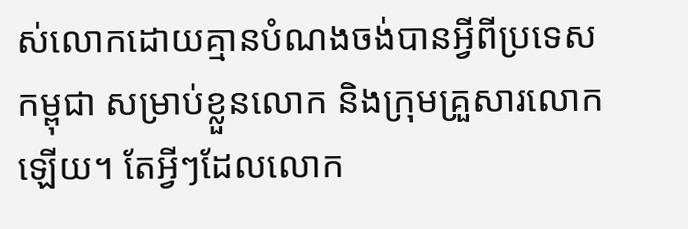ស់លោកដោយគ្មានបំណងចង់បានអ្វីពីប្រទេសកម្ពុជា សម្រាប់ខ្លួនលោក និងក្រុមគ្រួសារលោកឡើយ។ តែអ្វីៗដែលលោក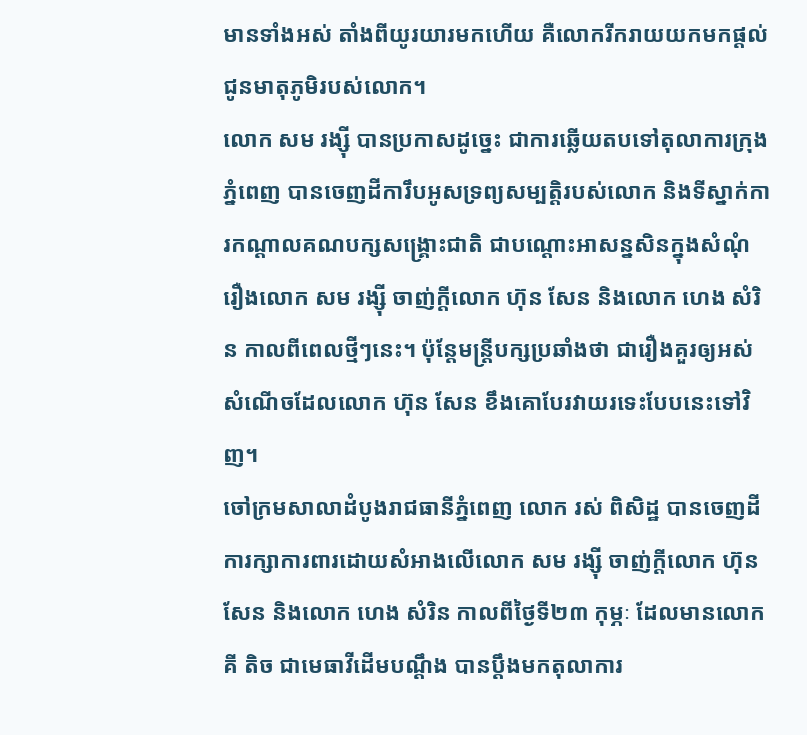មានទាំងអស់ តាំងពីយូរយារមកហើយ គឺលោករីករាយយកមកផ្ដល់ជូនមាតុភូមិរបស់លោក។
លោក សម រង្ស៊ី បានប្រកាសដូច្នេះ ជាការឆ្លើយតបទៅតុលាការក្រុងភ្នំពេញ បានចេញដីការឹបអូសទ្រព្យសម្បត្តិរបស់លោក និងទីស្នាក់ការកណ្ដាលគណបក្សសង្គ្រោះជាតិ ជាបណ្ដោះអាសន្នសិនក្នុងសំណុំរឿងលោក សម រង្ស៊ី ចាញ់ក្ដីលោក ហ៊ុន សែន និងលោក ហេង សំរិន កាលពីពេលថ្មីៗនេះ។ ប៉ុន្តែមន្ត្រីបក្សប្រឆាំងថា ជារឿងគួរឲ្យអស់សំណើចដែលលោក ហ៊ុន សែន ខឹងគោបែរវាយរទេះបែបនេះទៅវិញ។
ចៅក្រមសាលាដំបូងរាជធានីភ្នំពេញ លោក រស់ ពិសិដ្ឋ បានចេញដីការក្សាការពារដោយសំអាងលើលោក សម រង្ស៊ី ចាញ់ក្ដីលោក ហ៊ុន សែន និងលោក ហេង សំរិន កាលពីថ្ងៃទី២៣ កុម្ភៈ ដែលមានលោក គី តិច ជាមេធាវីដើមបណ្ដឹង បានប្ដឹងមកតុលាការ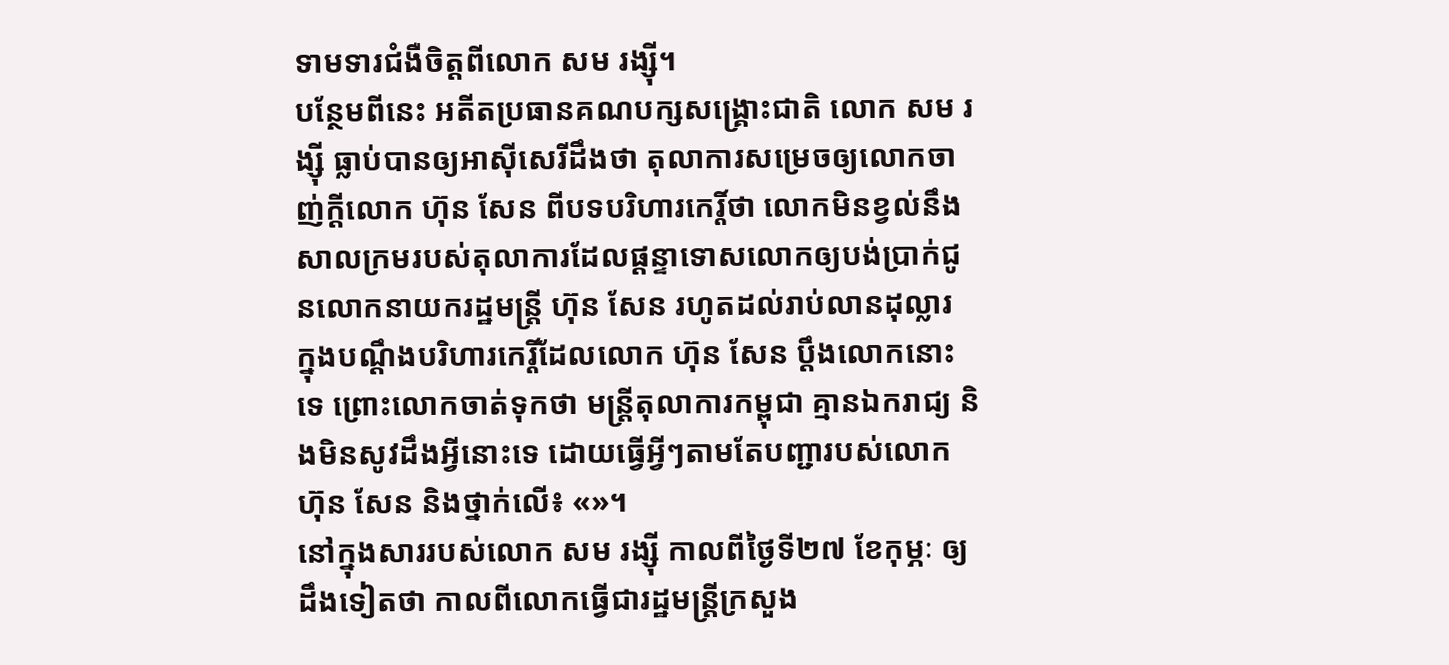ទាមទារជំងឺចិត្តពីលោក សម រង្ស៊ី។
បន្ថែមពីនេះ អតីតប្រធានគណបក្សសង្គ្រោះជាតិ លោក សម រង្ស៊ី ធ្លាប់បានឲ្យអាស៊ីសេរីដឹងថា តុលាការសម្រេចឲ្យលោកចាញ់ក្តីលោក ហ៊ុន សែន ពីបទបរិហារកេរ្តិ៍ថា លោកមិនខ្វល់នឹងសាលក្រមរបស់តុលាការដែលផ្ដន្ទាទោសលោកឲ្យបង់ប្រាក់ជូនលោកនាយករដ្ឋមន្ត្រី ហ៊ុន សែន រហូតដល់រាប់លានដុល្លារ ក្នុងបណ្ដឹងបរិហារកេរ្តិ៍ដែលលោក ហ៊ុន សែន ប្ដឹងលោកនោះទេ ព្រោះលោកចាត់ទុកថា មន្ត្រីតុលាការកម្ពុជា គ្មានឯករាជ្យ និងមិនសូវដឹងអ្វីនោះទេ ដោយធ្វើអ្វីៗតាមតែបញ្ជារបស់លោក ហ៊ុន សែន និងថ្នាក់លើ៖ «»។
នៅក្នុងសាររបស់លោក សម រង្ស៊ី កាលពីថ្ងៃទី២៧ ខែកុម្ភៈ ឲ្យដឹងទៀតថា កាលពីលោកធ្វើជារដ្ឋមន្ត្រីក្រសួង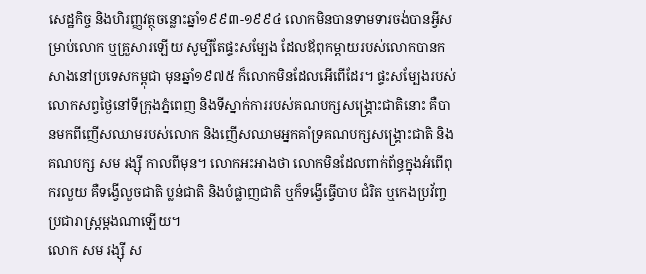សេដ្ឋកិច្ច និងហិរញ្ញវត្ថុចន្លោះឆ្នាំ១៩៩៣-១៩៩៤ លោកមិនបានទាមទារចង់បានអ្វីសម្រាប់លោក ឬគ្រួសារឡើយ សូម្បីតែផ្ទះសម្បែង ដែលឪពុកម្ដាយរបស់លោកបានកសាងនៅប្រទេសកម្ពុជា មុនឆ្នាំ១៩៧៥ ក៏លោកមិនដែលអើពើដែរ។ ផ្ទះសម្បែងរបស់លោកសព្វថ្ងៃនៅទីក្រុងភ្នំពេញ និងទីស្នាក់ការរបស់គណបក្សសង្គ្រោះជាតិនោះ គឺបានមកពីញើសឈាមរបស់លោក និងញើសឈាមអ្នកគាំទ្រគណបក្សសង្គ្រោះជាតិ និងគណបក្ស សម រង្ស៊ី កាលពីមុន។ លោកអះអាងថា លោកមិនដែលពាក់ព័ន្ធក្នុងអំពើពុករលួយ គឺទង្វើលួចជាតិ ប្លន់ជាតិ និងបំផ្លាញជាតិ ឬក៏ទង្វើធ្វើបាប ជំរិត ឬកេងប្រវ័ញ្ចប្រជារាស្ត្រម្ដងណាឡើយ។
លោក សម រង្ស៊ី ស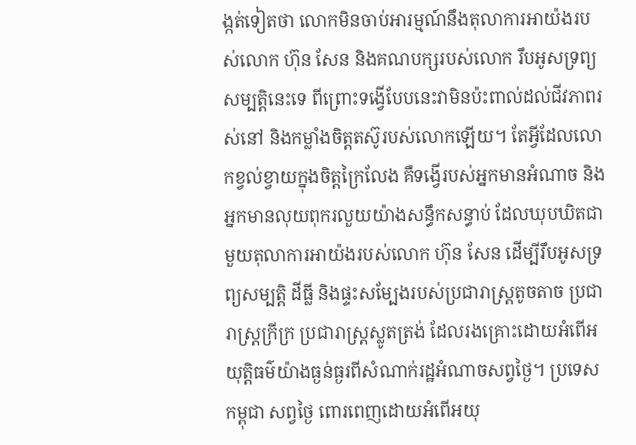ង្កត់ទៀតថា លោកមិនចាប់អារម្មណ៍នឹងតុលាការអាយ៉ងរបស់លោក ហ៊ុន សែន និងគណបក្សរបស់លោក រឹបអូសទ្រព្យសម្បត្តិនេះទេ ពីព្រោះទង្វើបែបនេះវាមិនប៉ះពាល់ដល់ជីវភាពរស់នៅ និងកម្លាំងចិត្តតស៊ូរបស់លោកឡើយ។ តែអ្វីដែលលោកខ្វល់ខ្វាយក្នុងចិត្តក្រៃលែង គឺទង្វើរបស់អ្នកមានអំណាច និងអ្នកមានលុយពុករលួយយ៉ាងសន្ធឹកសន្ធាប់ ដែលឃុបឃិតជាមួយតុលាការអាយ៉ងរបស់លោក ហ៊ុន សែន ដើម្បីរឹបអូសទ្រព្យសម្បត្តិ ដីធ្លី និងផ្ទះសម្បែងរបស់ប្រជារាស្ត្រតូចតាច ប្រជារាស្ត្រក្រីក្រ ប្រជារាស្ត្រស្លូតត្រង់ ដែលរងគ្រោះដោយអំពើអយុត្តិធម៌យ៉ាងធ្ងន់ធ្ងរពីសំណាក់រដ្ឋអំណាចសព្វថ្ងៃ។ ប្រទេសកម្ពុជា សព្វថ្ងៃ ពោរពេញដោយអំពើអយុ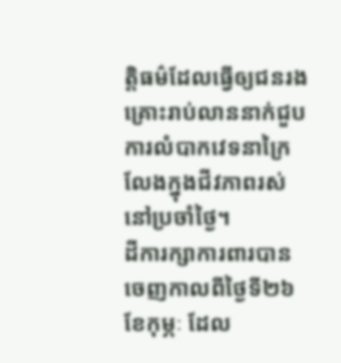ត្តិធម៌ដែលធ្វើឲ្យជនរងគ្រោះរាប់លាននាក់ជួបការលំបាកវេទនាក្រៃលែងក្នុងជីវភាពរស់នៅប្រចាំថ្ងៃ។
ដីការក្សាការពារបានចេញកាលពីថ្ងៃទី២៦ ខែកុម្ភៈ ដែល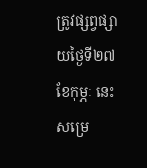ត្រូវផ្សព្វផ្សាយថ្ងៃទី២៧ ខែកុម្ភៈ នេះ សម្រេ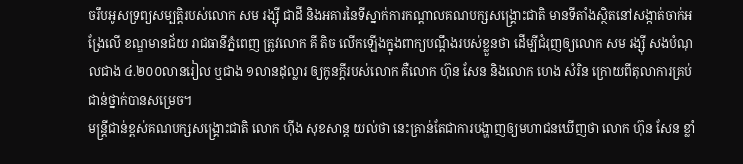ចរឹបអូសទ្រព្យសម្បត្តិរបស់លោក សម រង្ស៊ី ជាដី និងអគារនៃទីស្នាក់ការកណ្ដាលគណបក្សសង្គ្រោះជាតិ មានទីតាំងស្ថិតនៅសង្កាត់ចាក់អង្រែលើ ខណ្ឌមានជ័យ រាជធានីភ្នំពេញ ត្រូវលោក គី តិច លើកឡើងក្នុងពាក្យបណ្ដឹងរបស់ខ្លួនថា ដើម្បីជំរុញឲ្យលោក សម រង្ស៊ី សងបំណុលជាង ៤.២០០លានរៀល ឬជាង ១លានដុល្លារ ឲ្យកូនក្ដីរបស់លោក គឺលោក ហ៊ុន សែន និងលោក ហេង សំរិន ក្រោយពីតុលាការគ្រប់ជាន់ថ្នាក់បានសម្រេច។
មន្ត្រីជាន់ខ្ពស់គណបក្សសង្គ្រោះជាតិ លោក ហ៊ីង សុខសាន្ត យល់ថា នេះគ្រាន់តែជាការបង្ហាញឲ្យមហាជនឃើញថា លោក ហ៊ុន សែន ខ្លាំ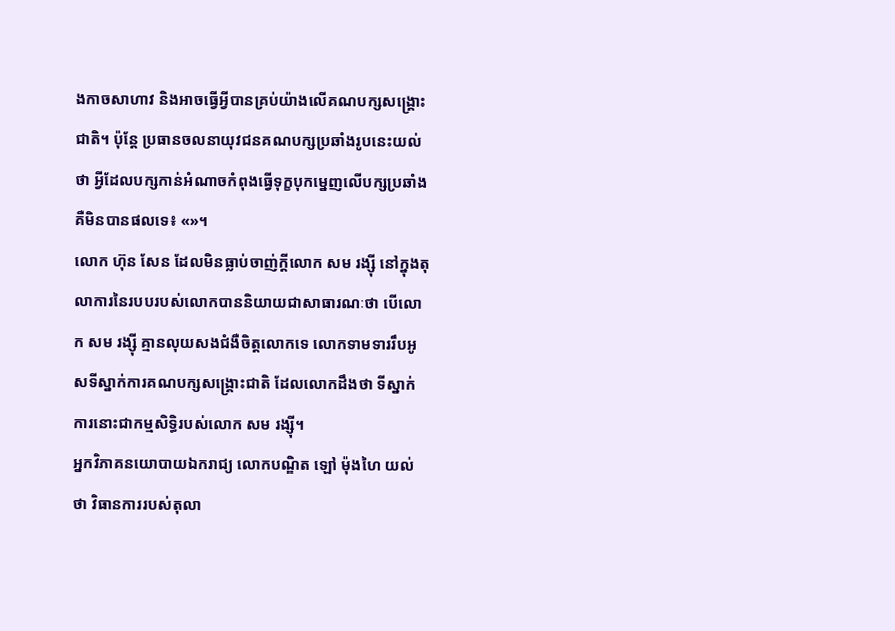ងកាចសាហាវ និងអាចធ្វើអ្វីបានគ្រប់យ៉ាងលើគណបក្សសង្គ្រោះជាតិ។ ប៉ុន្តែ ប្រធានចលនាយុវជនគណបក្សប្រឆាំងរូបនេះយល់ថា អ្វីដែលបក្សកាន់អំណាចកំពុងធ្វើទុក្ខបុកម្នេញលើបក្សប្រឆាំង គឺមិនបានផលទេ៖ «»។
លោក ហ៊ុន សែន ដែលមិនធ្លាប់ចាញ់ក្តីលោក សម រង្ស៊ី នៅក្នុងតុលាការនៃរបបរបស់លោកបាននិយាយជាសាធារណៈថា បើលោក សម រង្ស៊ី គ្មានលុយសងជំងឺចិត្តលោកទេ លោកទាមទាររឹបអូសទីស្នាក់ការគណបក្សសង្គ្រោះជាតិ ដែលលោកដឹងថា ទីស្នាក់ការនោះជាកម្មសិទ្ធិរបស់លោក សម រង្ស៊ី។
អ្នកវិភាគនយោបាយឯករាជ្យ លោកបណ្ឌិត ឡៅ ម៉ុងហៃ យល់ថា វិធានការរបស់តុលា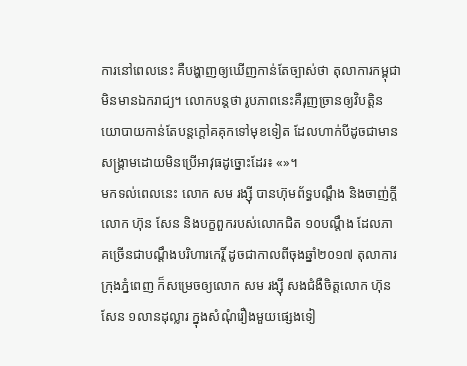ការនៅពេលនេះ គឺបង្ហាញឲ្យឃើញកាន់តែច្បាស់ថា តុលាការកម្ពុជា មិនមានឯករាជ្យ។ លោកបន្តថា រូបភាពនេះគឺរុញច្រានឲ្យវិបត្តិនយោបាយកាន់តែបន្តក្ដៅគគុកទៅមុខទៀត ដែលហាក់បីដូចជាមានសង្គ្រាមដោយមិនប្រើអាវុធដូច្នោះដែរ៖ «»។
មកទល់ពេលនេះ លោក សម រង្ស៊ី បានហ៊ុមព័ទ្ធបណ្ដឹង និងចាញ់ក្ដីលោក ហ៊ុន សែន និងបក្ខពួករបស់លោកជិត ១០បណ្ដឹង ដែលភាគច្រើនជាបណ្ដឹងបរិហារកេរ្តិ៍ ដូចជាកាលពីចុងឆ្នាំ២០១៧ តុលាការក្រុងភ្នំពេញ ក៏សម្រេចឲ្យលោក សម រង្ស៊ី សងជំងឺចិត្តលោក ហ៊ុន សែន ១លានដុល្លារ ក្នុងសំណុំរឿងមួយផ្សេងទៀ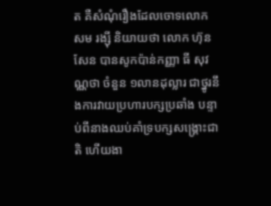ត គឺសំណុំរឿងដែលចោទលោក សម រង្ស៊ី និយាយថា លោក ហ៊ុន សែន បានសូកប៉ាន់កញ្ញា ធី សុវណ្ណថា ចំនួន ១លានដុល្លារ ជាថ្នូរនឹងការវាយប្រហារបក្សប្រឆាំង បន្ទាប់ពីនាងឈប់គាំទ្របក្សសង្គ្រោះជាតិ ហើយងា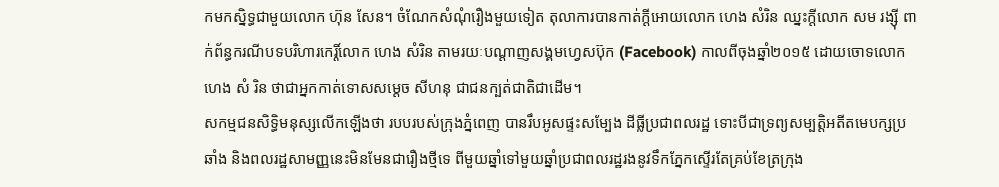កមកស្និទ្ធជាមួយលោក ហ៊ុន សែន។ ចំណែកសំណុំរឿងមួយទៀត តុលាការបានកាត់ក្ដីអោយលោក ហេង សំរិន ឈ្នះក្ដីលោក សម រង្ស៊ី ពាក់ព័ន្ធករណីបទបរិហារកេរ្តិ៍លោក ហេង សំរិន តាមរយៈបណ្ដាញសង្គមហ្វេសប៊ុក (Facebook) កាលពីចុងឆ្នាំ២០១៥ ដោយចោទលោក ហេង សំ រិន ថាជាអ្នកកាត់ទោសសម្ដេច សីហនុ ជាជនក្បត់ជាតិជាដើម។
សកម្មជនសិទ្ធិមនុស្សលើកឡើងថា របបរបស់ក្រុងភ្នំពេញ បានរឹបអូសផ្ទះសម្បែង ដីធ្លីប្រជាពលរដ្ឋ ទោះបីជាទ្រព្យសម្បត្តិអតីតមេបក្សប្រឆាំង និងពលរដ្ឋសាមញ្ញនេះមិនមែនជារឿងថ្មីទេ ពីមួយឆ្នាំទៅមួយឆ្នាំប្រជាពលរដ្ឋរងនូវទឹកភ្នែកស្ទើរតែគ្រប់ខែត្រក្រុង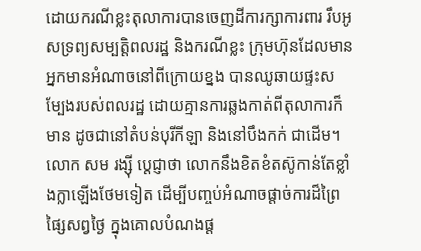ដោយករណីខ្លះតុលាការបានចេញដីការក្សាការពារ រឹបអូសទ្រព្យសម្បត្តិពលរដ្ឋ និងករណីខ្លះ ក្រុមហ៊ុនដែលមានអ្នកមានអំណាចនៅពីក្រោយខ្នង បានឈូឆាយផ្ទះសម្បែងរបស់ពលរដ្ឋ ដោយគ្មានការឆ្លងកាត់ពីតុលាការក៏មាន ដូចជានៅតំបន់បុរីកីឡា និងនៅបឹងកក់ ជាដើម។ លោក សម រង្ស៊ី ប្ដេជ្ញាថា លោកនឹងខិតខំតស៊ូកាន់តែខ្លាំងក្លាឡើងថែមទៀត ដើម្បីបញ្ចប់អំណាចផ្ដាច់ការដ៏ព្រៃផ្សៃសព្វថ្ងៃ ក្នុងគោលបំណងផ្ដ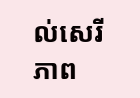ល់សេរីភាព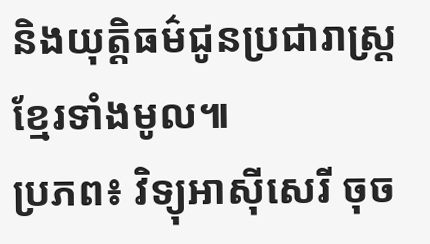និងយុត្តិធម៌ជូនប្រជារាស្ត្រខ្មែរទាំងមូល៕
ប្រភព៖ វិទ្យុអាស៊ីសេរី ចុច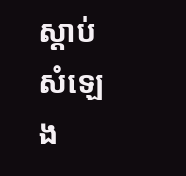ស្ដាប់សំឡេង